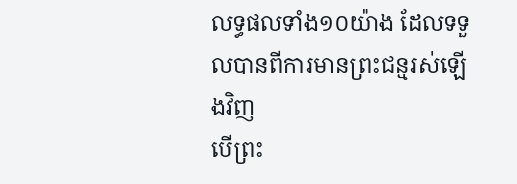លទ្ធផលទាំង១០យ៉ាង ដែលទទួលបានពីការមានព្រះជន្មរស់ឡើងវិញ
បើព្រះ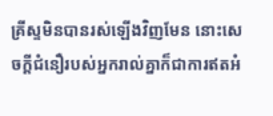គ្រីស្ទមិនបានរស់ឡើងវិញមែន នោះសេចក្តីជំនឿរបស់អ្នករាល់គ្នាក៏ជាការឥតអំ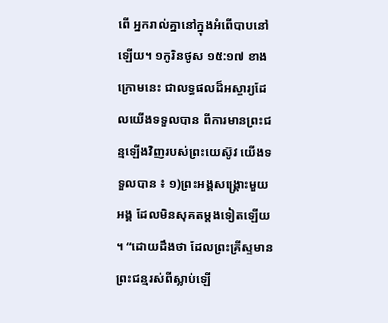ពើ អ្នករាល់គ្នានៅក្នុងអំពើបាបនៅឡើយ។ ១កូរិនថូស ១៥:១៧ ខាងក្រោមនេះ ជាលទ្ធផលដ៏អស្ចារ្យដែលយើងទទួលបាន ពីការមានព្រះជន្មឡើងវិញរបស់ព្រះយេស៊ូវ យើងទទួលបាន ៖ ១)ព្រះអង្គសង្គ្រោះមួយអង្គ ដែលមិនសុគតម្តងទៀតឡើយ ។ “ដោយដឹងថា ដែលព្រះគ្រីស្ទមានព្រះជន្មរស់ពីស្លាប់ឡើ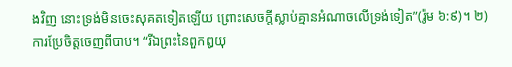ងវិញ នោះទ្រង់មិនចេះសុគតទៀតឡើយ ព្រោះសេចក្តីស្លាប់គ្មានអំណាចលើទ្រង់ទៀត”(រ៉ូម ៦:៩)។ ២) ការប្រែចិត្តចេញពីបាប។ “រីឯព្រះនៃពួកឰយុ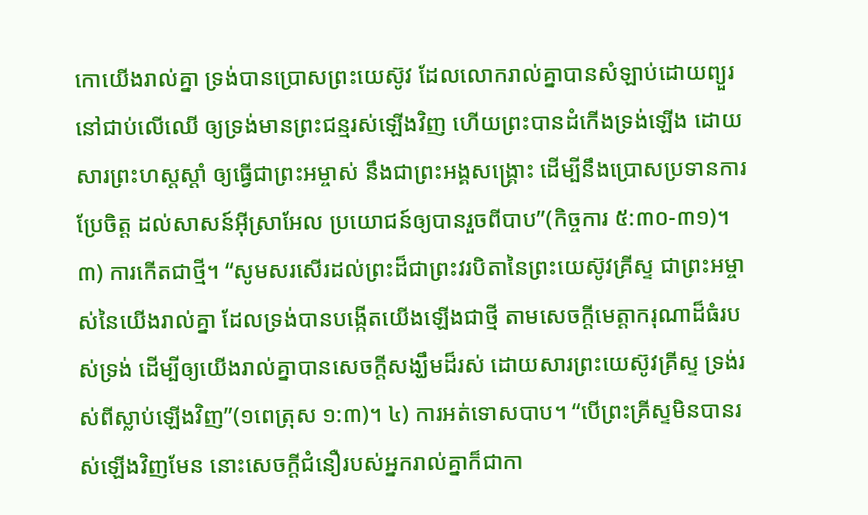កោយើងរាល់គ្នា ទ្រង់បានប្រោសព្រះយេស៊ូវ ដែលលោករាល់គ្នាបានសំឡាប់ដោយព្យួរនៅជាប់លើឈើ ឲ្យទ្រង់មានព្រះជន្មរស់ឡើងវិញ ហើយព្រះបានដំកើងទ្រង់ឡើង ដោយសារព្រះហស្តស្តាំ ឲ្យធ្វើជាព្រះអម្ចាស់ នឹងជាព្រះអង្គសង្គ្រោះ ដើម្បីនឹងប្រោសប្រទានការប្រែចិត្ត ដល់សាសន៍អ៊ីស្រាអែល ប្រយោជន៍ឲ្យបានរួចពីបាប”(កិច្ចការ ៥:៣០-៣១)។ ៣) ការកើតជាថ្មី។ “សូមសរសើរដល់ព្រះដ៏ជាព្រះវរបិតានៃព្រះយេស៊ូវគ្រីស្ទ ជាព្រះអម្ចាស់នៃយើងរាល់គ្នា ដែលទ្រង់បានបង្កើតយើងឡើងជាថ្មី តាមសេចក្តីមេត្តាករុណាដ៏ធំរបស់ទ្រង់ ដើម្បីឲ្យយើងរាល់គ្នាបានសេចក្តីសង្ឃឹមដ៏រស់ ដោយសារព្រះយេស៊ូវគ្រីស្ទ ទ្រង់រស់ពីស្លាប់ឡើងវិញ”(១ពេត្រុស ១:៣)។ ៤) ការអត់ទោសបាប។ “បើព្រះគ្រីស្ទមិនបានរស់ឡើងវិញមែន នោះសេចក្តីជំនឿរបស់អ្នករាល់គ្នាក៏ជាកា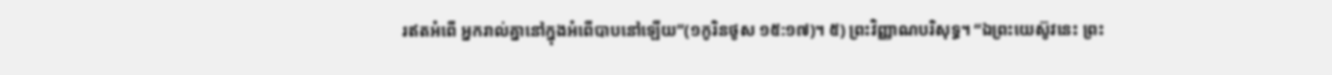រឥតអំពើ អ្នករាល់គ្នានៅក្នុងអំពើបាបនៅឡើយ”(១កូរិនថូស ១៥:១៧)។ ៥) ព្រះវិញ្ញាណបរិសុទ្ធ។ “ឯព្រះយេស៊ូវនេះ ព្រះ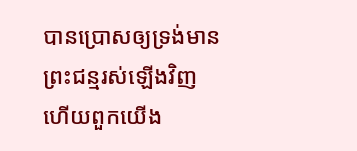បានប្រោសឲ្យទ្រង់មានព្រះជន្មរស់ឡើងវិញ ហើយពួកយើង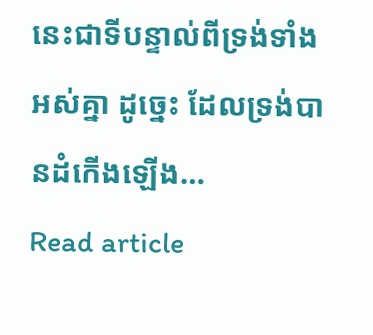នេះជាទីបន្ទាល់ពីទ្រង់ទាំងអស់គ្នា ដូច្នេះ ដែលទ្រង់បានដំកើងឡើង…
Read article